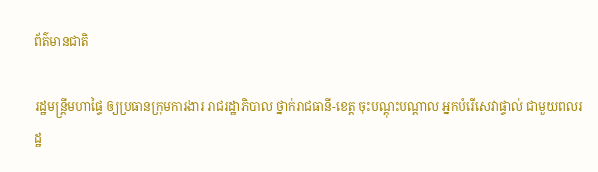ព័ត៌មានជាតិ

រដ្ឋមន្រ្តីមហាផ្ទៃ ឲ្យប្រធានក្រុមការងារ រាជរដ្ឋាភិបាល ថ្នាក់រាជធានី-ខេត្ត ចុះបណ្តុះបណ្តាល អ្នកបំរើសេវាផ្ទាល់ ជាមួយពលរដ្ឋ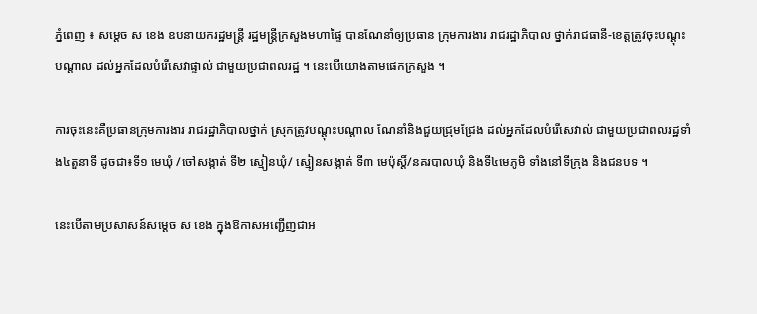ភ្នំពេញ ៖ សម្តេច ស ខេង ឧបនាយករដ្ឋមន្រ្តី រដ្ឋមន្រ្តីក្រសួងមហាផ្ទៃ បានណែនាំឲ្យប្រធាន ក្រុមការងារ រាជរដ្ឋាភិបាល ថ្នាក់រាជធានី-ខេត្តត្រូវចុះបណ្តុះបណ្តាល ដល់អ្នកដែលបំរើសេវាផ្ទាល់ ជាមួយប្រជាពលរដ្ឋ ។ នេះបើយោងតាមផេកក្រសួង ។

ការចុះនេះគឺប្រធានក្រុមការងារ រាជរដ្ឋាភិបាលថ្នាក់ ស្រុកត្រូវបណ្តុះបណ្តាល ណែនាំនិងជួយជ្រុមជ្រែង ដល់អ្នកដែលបំរើសេវាល់ ជាមួយប្រជាពលរដ្ឋទាំង៤តួនាទី ដូចជា៖ទី១ មេឃុំ /ចៅសង្កាត់ ទី២ ស្មៀនឃុំ/ ស្មៀនសង្កាត់ ទី៣ មេប៉ុស្តិ៍/នគរបាលឃុំ និងទី៤មេភូមិ ទាំងនៅទីក្រុង និងជនបទ ។

នេះបើតាមប្រសាសន៍សម្ដេច ស ខេង ក្នុងឱកាសអញ្ជើញជាអ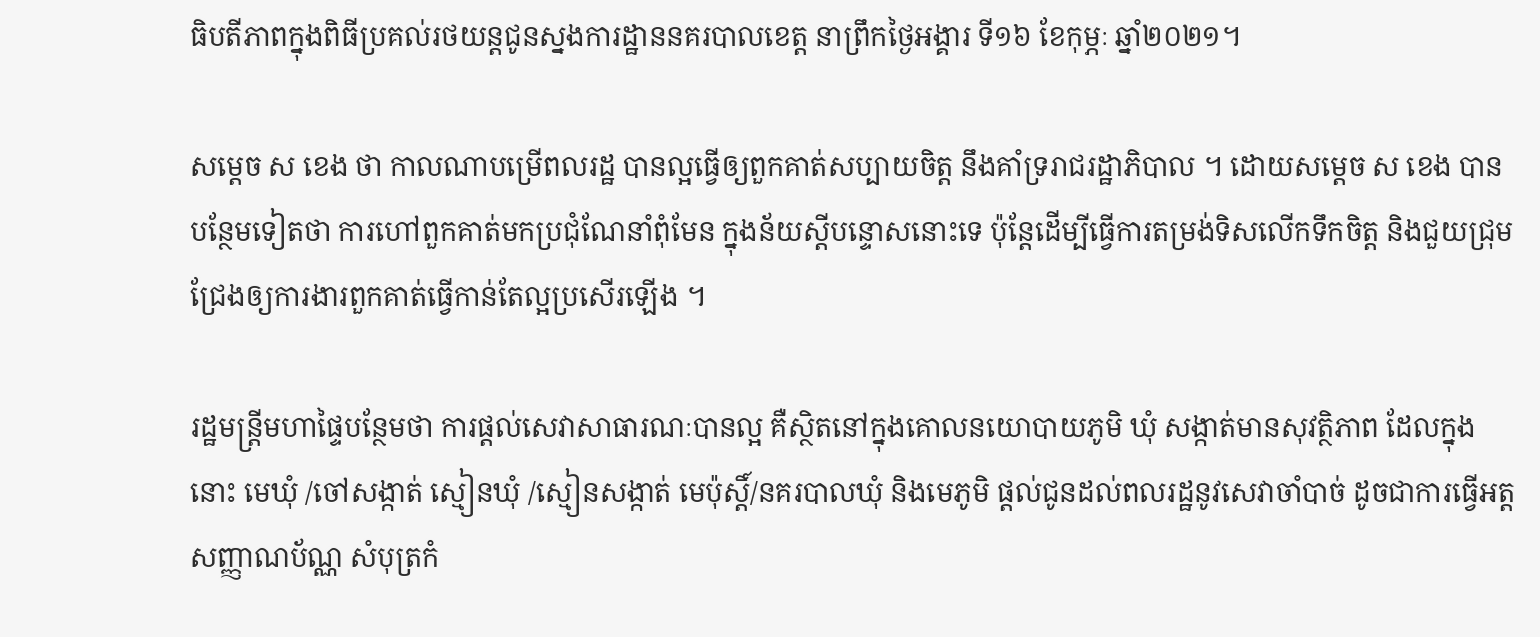ធិបតីភាពក្នុងពិធីប្រគល់រថយន្តជូនស្នងការដ្ឋាននគរបាលខេត្ត នាព្រឹកថ្ងៃអង្គារ ទី១៦ ខែកុម្ភៈ ឆ្នាំ២០២១។

សម្តេច ស ខេង ថា កាលណាបម្រើពលរដ្ឋ បានល្អធ្វើឲ្យពួកគាត់សប្បាយចិត្ត នឹងគាំទ្ររាជរដ្ឋាភិបាល ។ ដោយសម្តេច ស ខេង បានបន្ថែមទៀតថា ការហៅពួកគាត់មកប្រជុំណែនាំពុំមែន ក្នុងន័យស្តីបន្ទោសនោះទេ ប៉ុន្តែដើម្បីធ្វើការតម្រង់ទិសលើកទឹកចិត្ត និងជួយជ្រុមជ្រែងឲ្យការងារពួកគាត់ធ្វើកាន់តែល្អប្រសើរឡើង ។

រដ្ឋមន្រ្តីមហាផ្ទៃបន្ថែមថា ការផ្តល់សេវាសាធារណៈបានល្អ គឺស្ថិតនៅក្នុងគោលនយោបាយភូមិ ឃុំ សង្កាត់មានសុវត្ថិភាព ដែលក្នុងនោះ មេឃុំ /ចៅសង្កាត់ ស្មៀនឃុំ /ស្មៀនសង្កាត់ មេប៉ុស្តិ៍/នគរបាលឃុំ និងមេភូមិ ផ្តល់ជូនដល់ពលរដ្ឋនូវសេវាចាំបាច់ ដូចជាការធ្វើអត្តសញ្ញាណប័ណ្ណ សំបុត្រកំ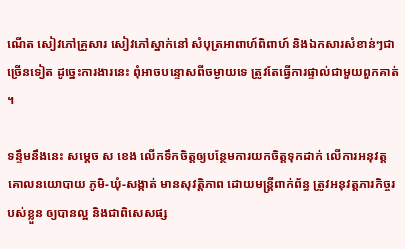ណើត សៀវភៅគ្រួសារ សៀវភៅស្នាក់នៅ សំបុត្រអាពាហ៍ពិពាហ៍ និងឯកសារសំខាន់ៗជាច្រើនទៀត ដូច្នេះការងារនេះ ពុំអាចបន្ទោសពីចម្ងាយទេ ត្រូវតែធ្វើការផ្ទាល់ជាមួយពួកគាត់ ។

ទន្ទឹមនឹងនេះ សម្តេច ស ខេង លើកទឹកចិត្តឲ្យបន្ថែមការយកចិត្តទុកដាក់ លើការអនុវត្តគោលនយោបាយ ភូមិ-ឃុំ-សង្កាត់ មានសុវត្តិភាព ដោយមន្ត្រីពាក់ព័ន្ធ ត្រូវអនុវត្តភារកិច្ចរបស់ខ្លួន ឲ្យបានល្អ និងជាពិសេសផ្ស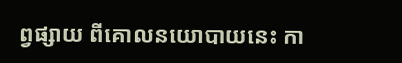ព្វផ្សាយ ពីគោលនយោបាយនេះ កា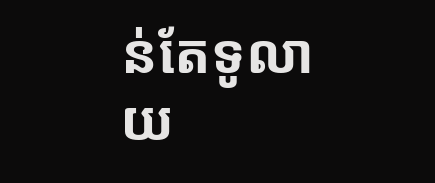ន់តែទូលាយ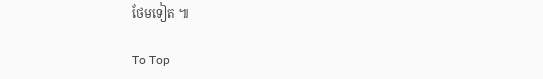ថែមទៀត ៕

To Top